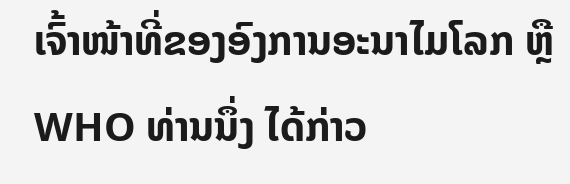ເຈົ້າໜ້າທີ່ຂອງອົງການອະນາໄມໂລກ ຫຼື WHO ທ່ານນຶ່ງ ໄດ້ກ່າວ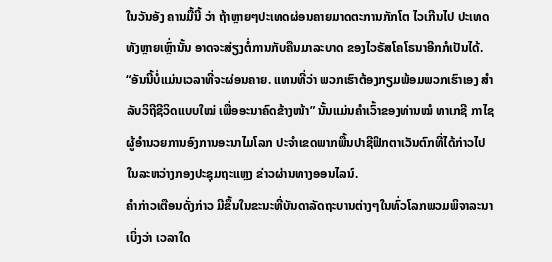ໃນວັນອັງ ຄານມື້ນີ້ ວ່າ ຖ້າຫຼາຍໆປະເທດຜ່ອນຄາຍມາດຕະການກັກໂຕ ໄວເກີນໄປ ປະເທດທັງຫຼາຍເຫຼົ່ານັ້ນ ອາດຈະສ່ຽງຕໍ່ການກັບຄືນມາລະບາດ ຂອງໄວຣັສໂຄໂຣນາອີກກໍເປັນໄດ້.
“ອັນນີ້ບໍ່ແມ່ນເວລາທີ່ຈະຜ່ອນຄາຍ. ແທນທີ່ວ່າ ພວກເຮົາຕ້ອງກຽມພ້ອມພວກເຮົາເອງ ສຳລັບວິຖີຊີວິດແບບໃໝ່ ເພື່ອອະນາຄົດຂ້າງໜ້າ” ນັ້ນແມ່ນຄຳເວົ້າຂອງທ່ານໝໍ ທາເກຊີ ກາໄຊ ຜູ້ອຳນວຍການອົງການອະນາໄມໂລກ ປະຈຳເຂດພາກພື້ນປາຊີຟິກຕາເວັນຕົກທີ່ໄດ້ກ່າວໄປໃນລະຫວ່າງກອງປະຊຸມຖະແຫຼງ ຂ່າວຜ່ານທາງອອນໄລນ໌.
ຄຳກ່າວເຕືອນດັ່ງກ່າວ ມີຂຶ້ນໃນຂະນະທີ່ບັນດາລັດຖະບານຕ່າງໆໃນທົ່ວໂລກພວມພິຈາລະນາເບິ່ງວ່າ ເວລາໃດ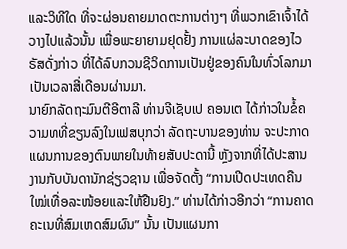ແລະວິທີໃດ ທີ່ຈະຜ່ອນຄາຍມາດຕະການຕ່າງໆ ທີ່ພວກເຂົາເຈົ້າໄດ້ວາງໄປແລ້ວນັ້ນ ເພື່ອພະຍາຍາມຢຸດຢັ້ງ ການແຜ່ລະບາດຂອງໄວຣັສດັ່ງກ່າວ ທີ່ໄດ້ລົບກວນຊີວິດການເປັນຢູ່ຂອງຄົນໃນທົ່ວໂລກມາເປັນເວລາສີ່ເດືອນຜ່ານມາ.
ນາຍົກລັດຖະມົນຕີອີຕາລີ ທ່ານຈີເຊັບເປ ຄອນເຕ ໄດ້ກ່າວໃນຂໍ້ຄວາມທທີ່ຂຽນລົງໃນເຟສບຸກວ່າ ລັດຖະບານຂອງທ່ານ ຈະປະກາດແຜນການຂອງຕົນພາຍໃນທ້າຍສັບປະດານີ້ ຫຼັງຈາກທີ່ໄດ້ປະສານງານກັບບັນດານັກຊ່ຽວຊານ ເພື່ອຈັດຕັ້ງ “ການເປີດປະເທດຄືນໃໝ່ເທື່ອລະໜ້ອຍແລະໃຫ້ຢືນຢົງ.” ທ່ານໄດ້ກ່າວອີກວ່າ “ການຄາດຄະເນທີ່ສົມເຫດສົມຜົນ” ນັ້ນ ເປັນແຜນກາ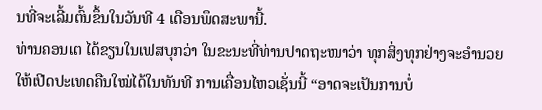ນທີ່ຈະເລີ້ມຕົ້ນຂຶ້ນໃນວັນທີ 4 ເດືອນພຶດສະພານີ້.
ທ່ານຄອນເຕ ໄດ້ຂຽນໃນເຟສບຸກວ່າ ໃນຂະນະທີ່ທ່ານປາດຖະໜາວ່າ ທຸກສິ່ງທຸກຢ່າງຈະອຳນວຍໃຫ້ເປີດປະເທດຄືນໃໝ່ໄດ້ໃນທັນທີ ການເຄື່ອນໄຫວເຊັ່ນນີ້ “ອາດຈະເປັນການບໍ່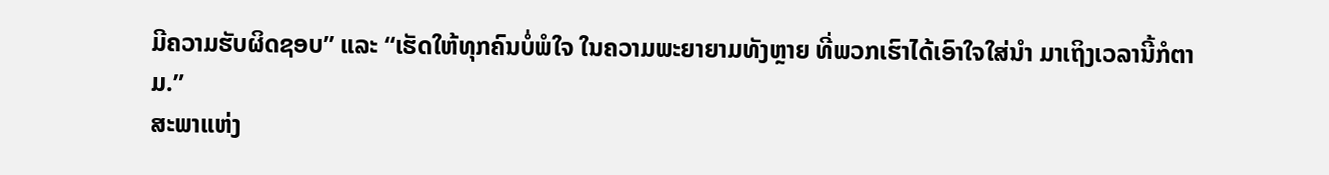ມີຄວາມຮັບຜິດຊອບ” ແລະ “ເຮັດໃຫ້ທຸກຄົນບໍ່ພໍໃຈ ໃນຄວາມພະຍາຍາມທັງຫຼາຍ ທີ່ພວກເຮົາໄດ້ເອົາໃຈໃສ່ນຳ ມາເຖິງເວລານີ້ກໍຕາມ.”
ສະພາແຫ່ງ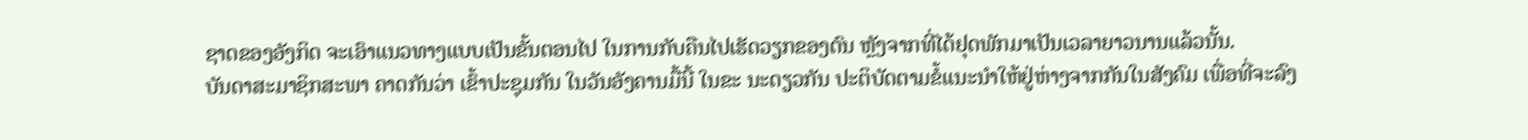ຊາດຂອງອັງກິດ ຈະເອົາແນວທາງແບບເປັນຂັ້ນຕອນໄປ ໃນການກັບຄືນໄປເຮັດວຽກຂອງຕົນ ຫຼັງຈາກທີ່ໄດ້ຢຸດພັກມາເປັນເວລາຍາວນານແລ້ວນັ້ນ.
ບັນດາສະມາຊິກສະພາ ຄາດກັນວ່າ ເຂົ້າປະຊຸມກັນ ໃນວັນອັງຄານມື້ນີ້ ໃນຂະ ນະດຽວກັນ ປະຕິບັດຕາມຂໍ້ແນະນຳໃຫ້ຢູ່ຫ່າງຈາກກັນໃນສັງຄົມ ເພື່ອທີ່ຈະລົງ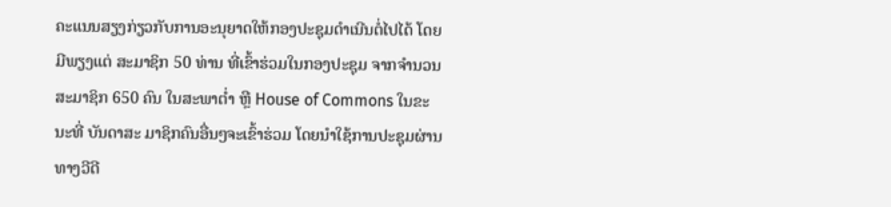ຄະແນນສຽງກ່ຽວກັບການອະນຸຍາດໃຫ້ກອງປະຊຸມດຳເນີນຕໍ່ໄປໄດ້ ໂດຍມີພຽງແຕ່ ສະມາຊິກ 50 ທ່ານ ທີ່ເຂົ້າຮ່ວມໃນກອງປະຊຸມ ຈາກຈຳນວນສະມາຊິກ 650 ຄົນ ໃນສະພາຕໍ່າ ຫຼື House of Commons ໃນຂະນະທີ່ ບັນດາສະ ມາຊິກຄົນອື່ນໆຈະເຂົ້າຮ່ວມ ໂດຍນຳໃຊ້ການປະຊຸມຜ່ານທາງວີດີ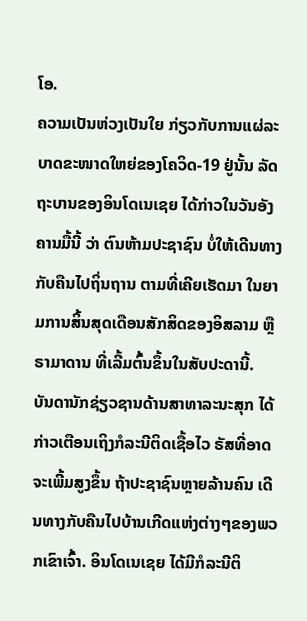ໂອ.
ຄວາມເປັນຫ່ວງເປັນໃຍ ກ່ຽວກັບການແຜ່ລະບາດຂະໜາດໃຫຍ່ຂອງໂຄວິດ-19 ຢູ່ນັ້ນ ລັດຖະບານຂອງອິນໂດເນເຊຍ ໄດ້ກ່າວໃນວັນອັງຄານມື້ນີ້ ວ່າ ຕົນຫ້າມປະຊາຊົນ ບໍ່ໃຫ້ເດີນທາງກັບຄືນໄປຖິ່ນຖານ ຕາມທີ່ເຄີຍເຮັດມາ ໃນຍາມການສິ້ນສຸດເດືອນສັກສິດຂອງອິສລາມ ຫຼື ຣາມາດານ ທີ່ເລີ້ມຕົ້ນຂຶ້ນໃນສັບປະດານີ້.
ບັນດານັກຊ່ຽວຊານດ້ານສາທາລະນະສຸກ ໄດ້ກ່າວເຕືອນເຖິງກໍລະນີຕິດເຊື້ອໄວ ຣັສທີ່ອາດຈະເພີ້ມສູງຂຶ້ນ ຖ້າປະຊາຊົນຫຼາຍລ້ານຄົນ ເດີນທາງກັບຄືນໄປບ້ານເກີດແຫ່ງຕ່າງໆຂອງພວກເຂົາເຈົ້າ. ອິນໂດເນເຊຍ ໄດ້ມີກໍລະນີຕິ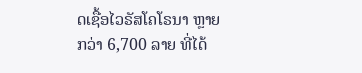ດເຊື້ອໄວຣັສໂຄໂຣນາ ຫຼາຍກວ່າ 6,700 ລາຍ ທີ່ໄດ້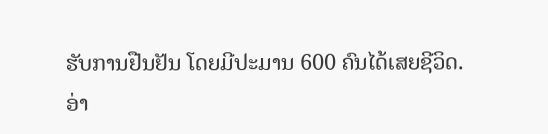ຮັບການຢືນຢັນ ໂດຍມີປະມານ 600 ຄົນໄດ້ເສຍຊີວິດ.
ອ່າ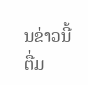ນຂ່າວນີ້ຕື່ມ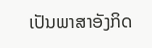ເປັນພາສາອັງກິດ